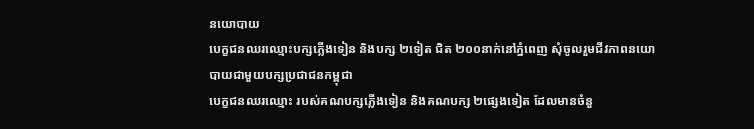នយោបាយ
បេក្ខជនឈរឈ្មោះបក្សភ្លើងទៀន និងបក្ស ២ទៀត ជិត ២០០នាក់នៅភ្នំពេញ សុំចូលរួមជីវភាពនយោបាយជាមួយបក្សប្រជាជនកម្ពុជា
បេក្ខជនឈរឈ្មោះ របស់គណបក្សភ្លើងទៀន និងគណបក្ស ២ផ្សេងទៀត ដែលមានចំនួ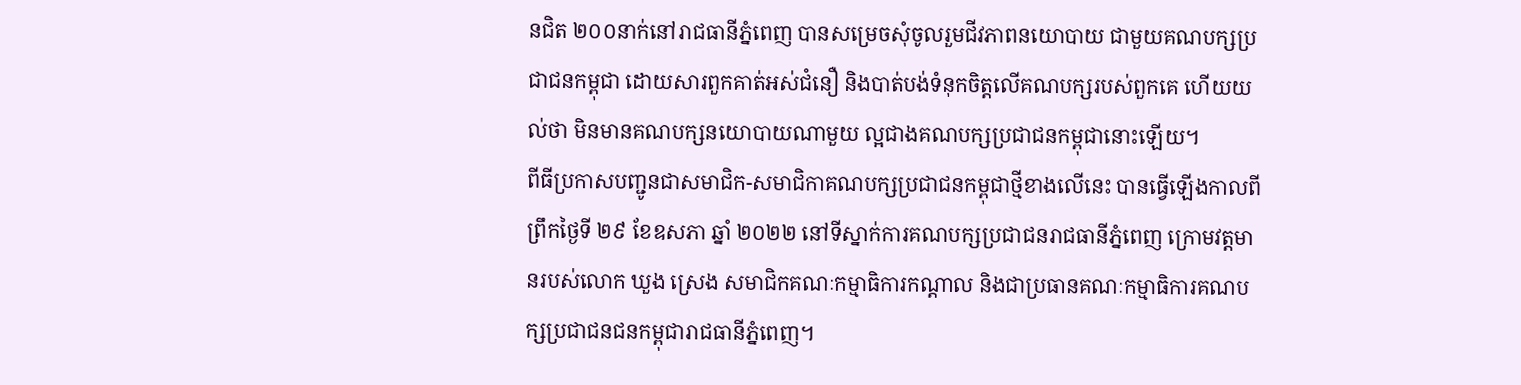នជិត ២០០នាក់នៅរាជធានីភ្នំពេញ បានសម្រេចសុំចូលរួមជីវភាពនយោបាយ ជាមួយគណបក្សប្រជាជនកម្ពុជា ដោយសារពួកគាត់អស់ជំនឿ និងបាត់បង់ទំនុកចិត្តលើគណបក្សរបស់ពួកគេ ហើយយល់ថា មិនមានគណបក្សនយោបាយណាមួយ ល្អជាងគណបក្សប្រជាជនកម្ពុជានោះឡើយ។
ពីធីប្រកាសបញ្ជូនជាសមាជិក-សមាជិកាគណបក្សប្រជាជនកម្ពុជាថ្មីខាងលើនេះ បានធ្វើឡើងកាលពីព្រឹកថ្ងៃទី ២៩ ខែឧសភា ឆ្នាំ ២០២២ នៅទីស្នាក់ការគណបក្សប្រជាជនរាជធានីភ្នំពេញ ក្រោមវត្តមានរបស់លោក ឃួង ស្រេង សមាជិកគណៈកម្មាធិការកណ្តាល និងជាប្រធានគណៈកម្មាធិការគណបក្សប្រជាជនជនកម្ពុជារាជធានីភ្នំពេញ។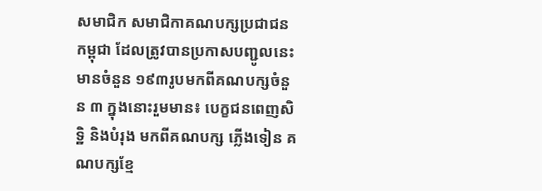សមាជិក សមាជិកាគណបក្សប្រជាជនកម្ពុជា ដែលត្រូវបានប្រកាសបញ្ជូលនេះ មានចំនួន ១៩៣រូបមកពីគណបក្សចំនួន ៣ ក្នុងនោះរួមមាន៖ បេក្ខជនពេញសិទ្ឋិ និងបំរុង មកពីគណបក្ស ភ្លើងទៀន គណបក្សខ្មែ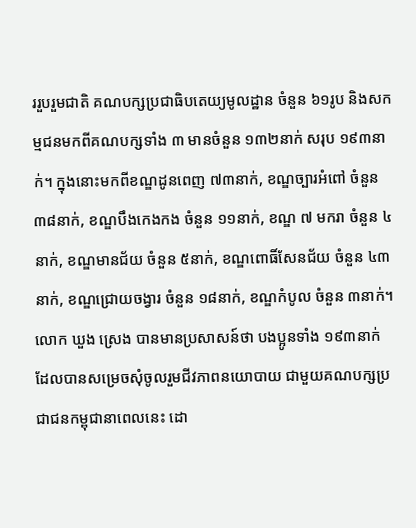ររួបរួមជាតិ គណបក្សប្រជាធិបតេយ្យមូលដ្ឋាន ចំនួន ៦១រូប និងសកម្មជនមកពីគណបក្សទាំង ៣ មានចំនួន ១៣២នាក់ សរុប ១៩៣នាក់។ ក្នុងនោះមកពីខណ្ឌដូនពេញ ៧៣នាក់, ខណ្ឌច្បារអំពៅ ចំនួន ៣៨នាក់, ខណ្ឌបឹងកេងកង ចំនួន ១១នាក់, ខណ្ឌ ៧ មករា ចំនួន ៤នាក់, ខណ្ឌមានជ័យ ចំនួន ៥នាក់, ខណ្ឌពោធិ៍សែនជ័យ ចំនួន ៤៣នាក់, ខណ្ឌជ្រោយចង្វារ ចំនួន ១៨នាក់, ខណ្ឌកំបូល ចំនួន ៣នាក់។
លោក ឃួង ស្រេង បានមានប្រសាសន៍ថា បងប្អូនទាំង ១៩៣នាក់ ដែលបានសម្រេចសុំចូលរួមជីវភាពនយោបាយ ជាមួយគណបក្សប្រជាជនកម្ពុជានាពេលនេះ ដោ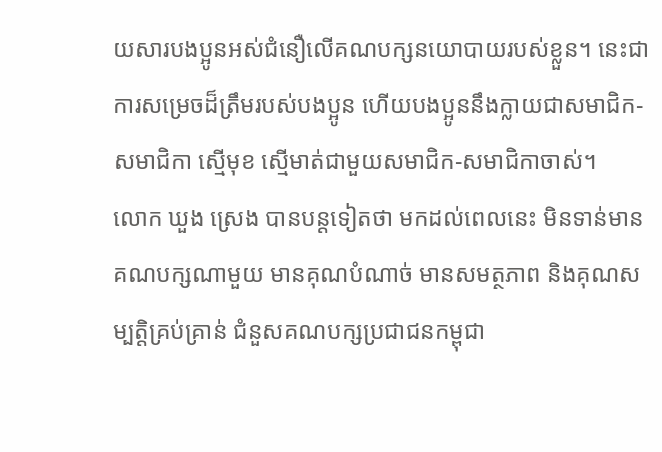យសារបងប្អូនអស់ជំនឿលើគណបក្សនយោបាយរបស់ខ្លួន។ នេះជាការសម្រេចដ៏ត្រឹមរបស់បងប្អូន ហើយបងប្អូននឹងក្លាយជាសមាជិក- សមាជិកា ស្មើមុខ ស្មើមាត់ជាមួយសមាជិក-សមាជិកាចាស់។
លោក ឃួង ស្រេង បានបន្តទៀតថា មកដល់ពេលនេះ មិនទាន់មានគណបក្សណាមួយ មានគុណបំណាច់ មានសមត្ថភាព និងគុណសម្បត្តិគ្រប់គ្រាន់ ជំនួសគណបក្សប្រជាជនកម្ពុជា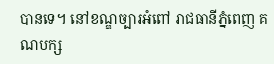បានទេ។ នៅខណ្ឌច្បារអំពៅ រាជធានីភ្នំពេញ គណបក្ស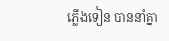ភ្លើងទៀន បាននាំគ្នា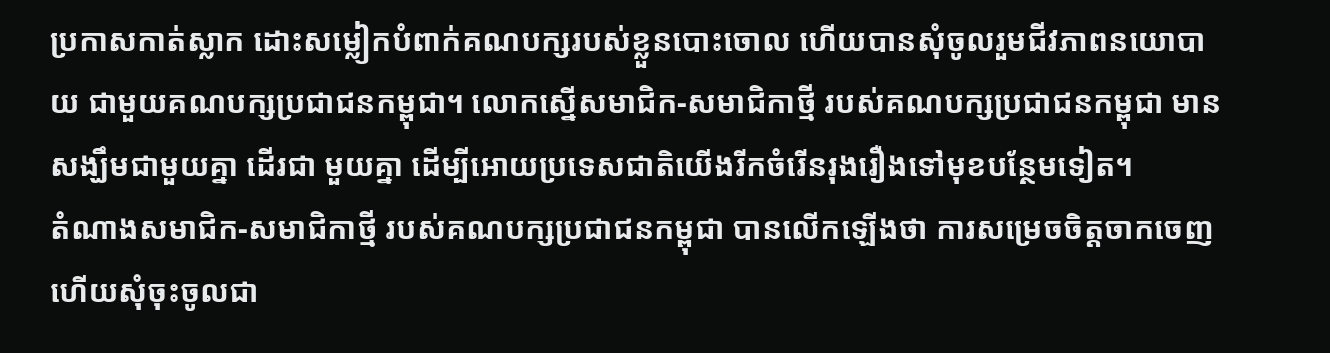ប្រកាសកាត់ស្លាក ដោះសម្លៀកបំពាក់គណបក្សរបស់ខ្លួនបោះចោល ហើយបានសុំចូលរួមជីវភាពនយោបាយ ជាមួយគណបក្សប្រជាជនកម្ពុជា។ លោកស្នើសមាជិក-សមាជិកាថ្មី របស់គណបក្សប្រជាជនកម្ពុជា មានសង្ឃឹមជាមួយគ្នា ដើរជា មួយគ្នា ដើម្បីអោយប្រទេសជាតិយើងរីកចំរើនរុងរឿងទៅមុខបន្ថែមទៀត។
តំណាងសមាជិក-សមាជិកាថ្មី របស់គណបក្សប្រជាជនកម្ពុជា បានលើកឡើងថា ការសម្រេចចិត្តចាកចេញ ហើយសុំចុះចូលជា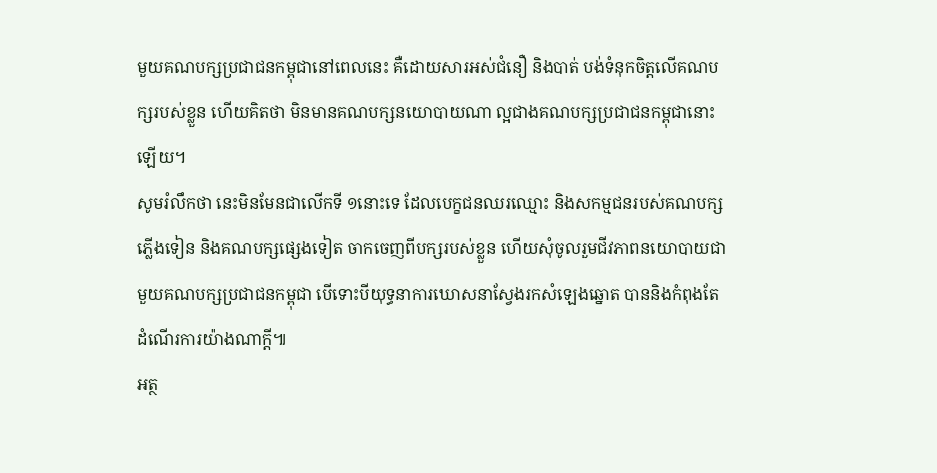មួយគណបក្សប្រជាជនកម្ពុជានៅពេលនេះ គឺដោយសារអស់ជំនឿ និងបាត់ បង់ទំនុកចិត្តលើគណបក្សរបស់ខ្លួន ហើយគិតថា មិនមានគណបក្សនយោបាយណា ល្អជាងគណបក្សប្រជាជនកម្ពុជានោះឡើយ។
សូមរំលឹកថា នេះមិនមែនជាលើកទី ១នោះទេ ដែលបេក្ខជនឈរឈ្មោះ និងសកម្មជនរបស់គណបក្សភ្លើងទៀន និងគណបក្សផ្សេងទៀត ចាកចេញពីបក្សរបស់ខ្លួន ហើយសុំចូលរួមជីវភាពនយោបាយជា មួយគណបក្សប្រជាជនកម្ពុជា បើទោះបីយុទ្ធនាការឃោសនាស្វែងរកសំឡេងឆ្នោត បាននិងកំពុងតែដំណើរការយ៉ាងណាក្ដី៕
អត្ថ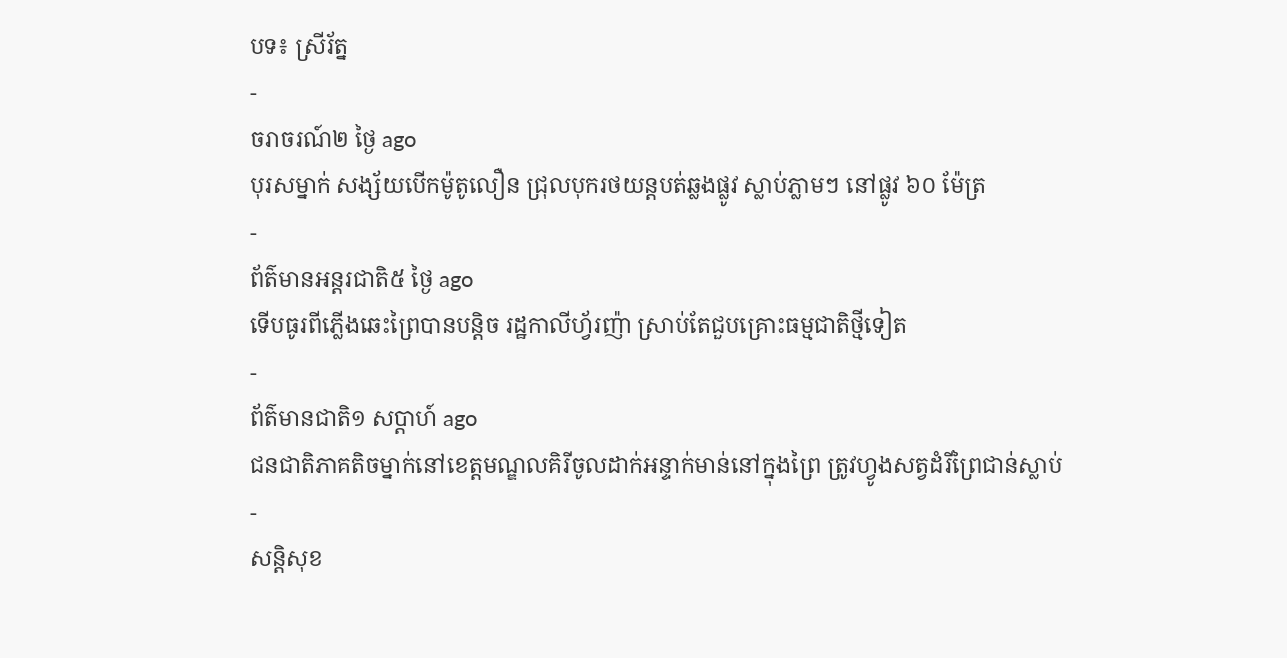បទ៖ ស្រីរ័ត្ន
-
ចរាចរណ៍២ ថ្ងៃ ago
បុរសម្នាក់ សង្ស័យបើកម៉ូតូលឿន ជ្រុលបុករថយន្តបត់ឆ្លងផ្លូវ ស្លាប់ភ្លាមៗ នៅផ្លូវ ៦០ ម៉ែត្រ
-
ព័ត៌មានអន្ដរជាតិ៥ ថ្ងៃ ago
ទើបធូរពីភ្លើងឆេះព្រៃបានបន្តិច រដ្ឋកាលីហ្វ័រញ៉ា ស្រាប់តែជួបគ្រោះធម្មជាតិថ្មីទៀត
-
ព័ត៌មានជាតិ១ សប្តាហ៍ ago
ជនជាតិភាគតិចម្នាក់នៅខេត្តមណ្ឌលគិរីចូលដាក់អន្ទាក់មាន់នៅក្នុងព្រៃ ត្រូវហ្វូងសត្វដំរីព្រៃជាន់ស្លាប់
-
សន្តិសុខ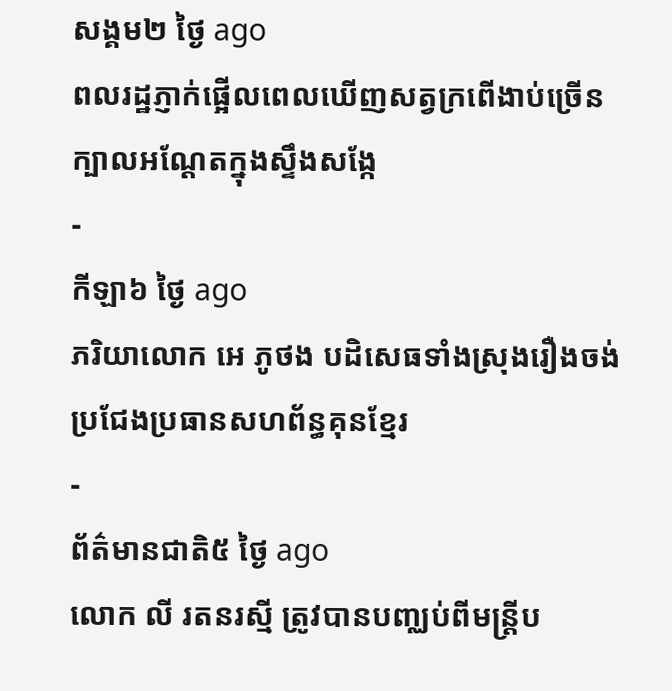សង្គម២ ថ្ងៃ ago
ពលរដ្ឋភ្ញាក់ផ្អើលពេលឃើញសត្វក្រពើងាប់ច្រើនក្បាលអណ្ដែតក្នុងស្ទឹងសង្កែ
-
កីឡា៦ ថ្ងៃ ago
ភរិយាលោក អេ ភូថង បដិសេធទាំងស្រុងរឿងចង់ប្រជែងប្រធានសហព័ន្ធគុនខ្មែរ
-
ព័ត៌មានជាតិ៥ ថ្ងៃ ago
លោក លី រតនរស្មី ត្រូវបានបញ្ឈប់ពីមន្ត្រីប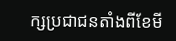ក្សប្រជាជនតាំងពីខែមី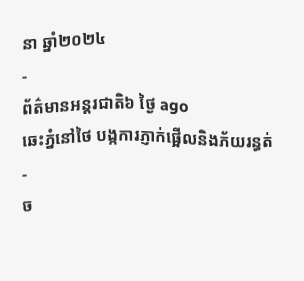នា ឆ្នាំ២០២៤
-
ព័ត៌មានអន្ដរជាតិ៦ ថ្ងៃ ago
ឆេះភ្នំនៅថៃ បង្កការភ្ញាក់ផ្អើលនិងភ័យរន្ធត់
-
ច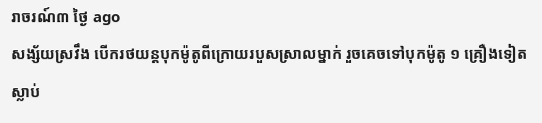រាចរណ៍៣ ថ្ងៃ ago
សង្ស័យស្រវឹង បើករថយន្តបុកម៉ូតូពីក្រោយរបួសស្រាលម្នាក់ រួចគេចទៅបុកម៉ូតូ ១ គ្រឿងទៀត ស្លាប់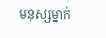មនុស្សម្នាក់